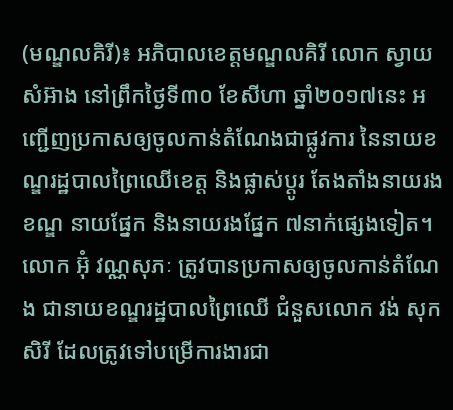(មណ្ឌលគិរី)៖ អភិបាលខេត្តមណ្ឌលគិរី លោក ស្វាយ សំអ៊ាង នៅព្រឹកថ្ងៃទី៣០ ខែសីហា ឆ្នាំ២០១៧នេះ អញ្ជើញប្រកាសឲ្យចូលកាន់តំណែងជាផ្លូវការ នៃនាយខណ្ឌរដ្ឋបាលព្រៃឈើខេត្ត និងផ្លាស់ប្តូរ តែងតាំងនាយរងខណ្ឌ នាយផ្នែក និងនាយរងផ្នែក ៧នាក់ផ្សេងទៀត។
លោក អ៊ុំ វណ្ណសុភៈ ត្រូវបានប្រកាសឲ្យចូលកាន់តំណែង ជានាយខណ្ឌរដ្ឋបាលព្រៃឈើ ជំនួសលោក វង់ សុកសិរី ដែលត្រូវទៅបម្រើការងារជា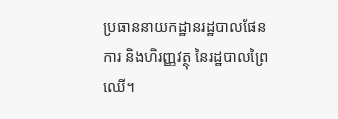ប្រធាននាយកដ្ឋានរដ្ឋបាលផែនការ និងហិរញ្ញវត្ថុ នៃរដ្ឋបាលព្រៃឈើ។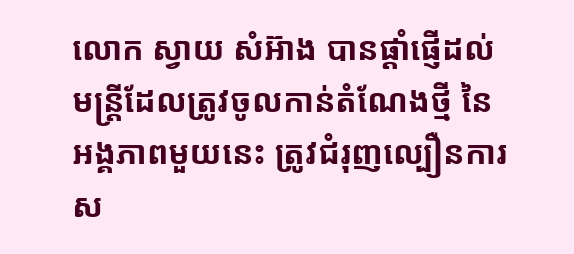លោក ស្វាយ សំអ៊ាង បានផ្តាំផ្ញើដល់មន្រ្តីដែលត្រូវចូលកាន់តំណែងថ្មី នៃអង្គភាពមួយនេះ ត្រូវជំរុញល្បឿនការស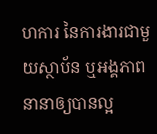ហការ នៃការងារជាមួយស្ថាប័ន ឬអង្គភាពនានាឲ្យបានល្អ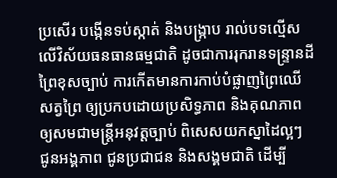ប្រសើរ បង្កើនទប់ស្កាត់ និងបង្រ្កាប រាល់បទល្មើសលើវិស័យធនធានធម្មជាតិ ដូចជាការរុករានទន្រ្ទានដីព្រៃខុសច្បាប់ ការកើតមានការកាប់បំផ្លាញព្រៃឈើ សត្វព្រៃ ឲ្យប្រកបដោយប្រសិទ្ធភាព និងគុណភាព ឲ្យសមជាមន្រ្តីអនុវត្តច្បាប់ ពិសេសយកស្នាដៃល្អៗ ជូនអង្គភាព ជូនប្រជាជន និងសង្គមជាតិ ដើម្បី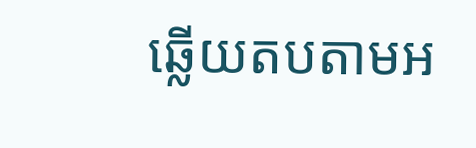ឆ្លើយតបតាមអ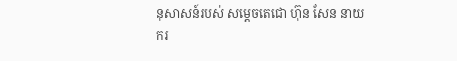នុសាសន៍របស់ សម្ដេចតេជោ ហ៊ុន សែន នាយករ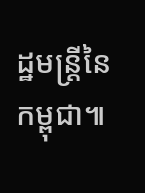ដ្ឋមន្ដ្រីនៃកម្ពុជា៕